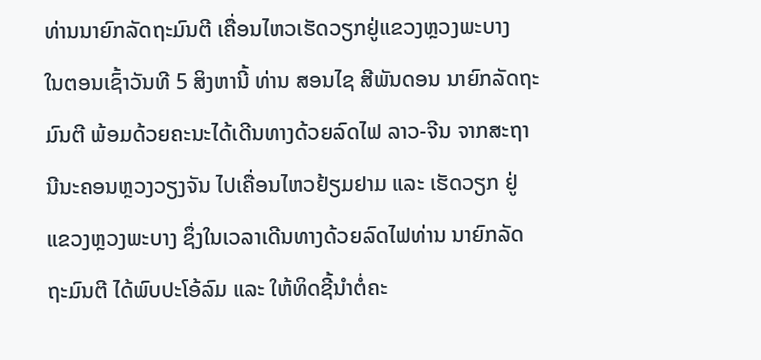ທ່ານນາຍົກລັດຖະມົນຕີ ເຄື່ອນໄຫວເຮັດວຽກຢູ່ແຂວງຫຼວງພະບາງ
ໃນຕອນເຊົ້າວັນທີ 5 ສິງຫານີ້ ທ່ານ ສອນໄຊ ສີພັນດອນ ນາຍົກລັດຖະມົນຕີ ພ້ອມດ້ວຍຄະນະໄດ້ເດີນທາງດ້ວຍລົດໄຟ ລາວ-ຈີນ ຈາກສະຖານີນະຄອນຫຼວງວຽງຈັນ ໄປເຄື່ອນໄຫວຢ້ຽມຢາມ ແລະ ເຮັດວຽກ ຢູ່ແຂວງຫຼວງພະບາງ ຊຶ່ງໃນເວລາເດີນທາງດ້ວຍລົດໄຟທ່ານ ນາຍົກລັດຖະມົນຕີ ໄດ້ພົບປະໂອ້ລົມ ແລະ ໃຫ້ທິດຊີ້ນໍາຕໍ່ຄະ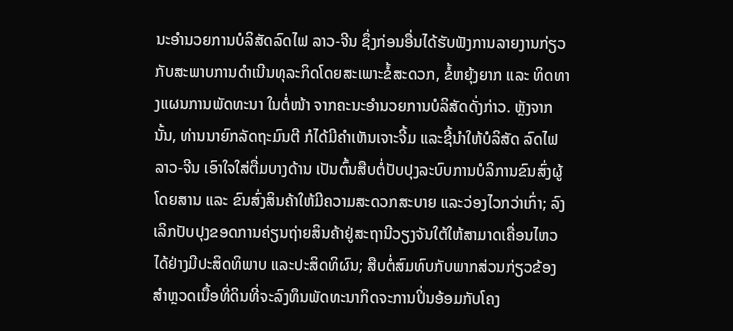ນະອຳນວຍການບໍລິສັດລົດໄຟ ລາວ-ຈີນ ຊຶ່ງກ່ອນອື່ນໄດ້ຮັບຟັງການລາຍງານກ່ຽວກັບສະພາບການດຳເນີນທຸລະກິດໂດຍສະເພາະຂໍ້ສະດວກ, ຂໍ້ຫຍຸ້ງຍາກ ແລະ ທິດທາງແຜນການພັດທະນາ ໃນຕໍ່ໜ້າ ຈາກຄະນະອຳນວຍການບໍລິສັດດັ່ງກ່າວ. ຫຼັງຈາກນັ້ນ, ທ່ານນາຍົກລັດຖະມົນຕີ ກໍໄດ້ມີຄຳເຫັນເຈາະຈີ້ມ ແລະຊີ້ນຳໃຫ້ບໍລິສັດ ລົດໄຟ ລາວ-ຈີນ ເອົາໃຈໃສ່ຕື່ມບາງດ້ານ ເປັນຕົ້ນສືບຕໍ່ປັບປຸງລະບົບການບໍລິການຂົນສົ່ງຜູ້ໂດຍສານ ແລະ ຂົນສົ່ງສິນຄ້າໃຫ້ມີຄວາມສະດວກສະບາຍ ແລະວ່ອງໄວກວ່າເກົ່າ; ລົງເລິກປັບປຸງຂອດການຄ່ຽນຖ່າຍສິນຄ້າຢູ່ສະຖານີວຽງຈັນໃຕ້ໃຫ້ສາມາດເຄື່ອນໄຫວໄດ້ຢ່າງມີປະສິດທິພາບ ແລະປະສິດທິຜົນ; ສືບຕໍ່ສົມທົບກັບພາກສ່ວນກ່ຽວຂ້ອງສຳຫຼວດເນື້ອທີ່ດິນທີ່ຈະລົງທຶນພັດທະນາກິດຈະການປິ່ນອ້ອມກັບໂຄງ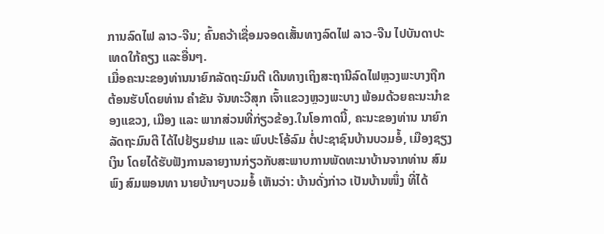ການລົດໄຟ ລາວ-ຈີນ; ຄົ້ນຄວ້າເຊື່ອມຈອດເສັ້ນທາງລົດໄຟ ລາວ-ຈີນ ໄປບັນດາປະເທດໃກ້ຄຽງ ແລະອື່ນໆ.
ເມື່ອຄະນະຂອງທ່ານນາຍົກລັດຖະມົນຕີ ເດີນທາງເຖິງສະຖານີລົດໄຟຫຼວງພະບາງຖືກຕ້ອນຮັບໂດຍທ່ານ ຄຳຂັນ ຈັນທະວີສຸກ ເຈົ້າແຂວງຫຼວງພະບາງ ພ້ອມດ້ວຍຄະນະນຳຂອງແຂວງ, ເມືອງ ແລະ ພາກສ່ວນທີ່ກ່ຽວຂ້ອງ.ໃນໂອກາດນີ້, ຄະນະຂອງທ່ານ ນາຍົກລັດຖະມົນຕີ ໄດ້ໄປຢ້ຽມຢາມ ແລະ ພົບປະໂອ້ລົມ ຕໍ່ປະຊາຊົນບ້ານບວມອໍ້, ເມືອງຊຽງເງິນ ໂດຍໄດ້ຮັບຟັງການລາຍງານກ່ຽວກັບສະພາບການພັດທະນາບ້ານຈາກທ່ານ ສົມພົງ ສົມພອນທາ ນາຍບ້ານໆບວມອໍ້ ເຫັນວ່າ: ບ້ານດັ່ງກ່າວ ເປັນບ້ານໜຶ່ງ ທີ່ໄດ້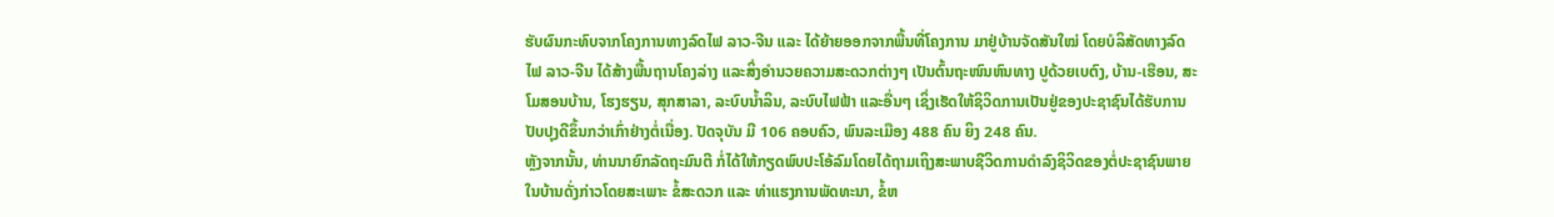ຮັບຜົນກະທົບຈາກໂຄງການທາງລົດໄຟ ລາວ-ຈີນ ແລະ ໄດ້ຍ້າຍອອກຈາກພື້ນທີ່ໂຄງການ ມາຢູ່ບ້ານຈັດສັນໃໝ່ ໂດຍບໍລິສັດທາງລົດໄຟ ລາວ-ຈີນ ໄດ້ສ້າງພື້ນຖານໂຄງລ່າງ ແລະສິ່ງອຳນວຍຄວາມສະດວກຕ່າງໆ ເປັນຕົ້ນຖະໜົນຫົນທາງ ປູດ້ວຍເບຕົງ, ບ້ານ-ເຮືອນ, ສະໂມສອນບ້ານ, ໂຮງຮຽນ, ສຸກສາລາ, ລະບົບນໍ້າລິນ, ລະບົບໄຟຟ້າ ແລະອື່ນໆ ເຊິ່ງເຮັດໃຫ້ຊິວິດການເປັນຢູ່ຂອງປະຊາຊົນໄດ້ຮັບການປັບປຸງດີຂຶ້ນກວ່າເກົ່າຢ່າງຕໍ່ເນື່ອງ. ປັດຈຸບັນ ມີ 106 ຄອບຄົວ, ພົນລະເມືອງ 488 ຄົນ ຍິງ 248 ຄົນ.
ຫຼັງຈາກນັ້ນ, ທ່ານນາຍົກລັດຖະມົນຕີ ກໍ່ໄດ້ໃຫ້ກຽດພົບປະໂອ້ລົມໂດຍໄດ້ຖາມເຖິງສະພາບຊີວິດການດໍາລົງຊິວິດຂອງຕໍ່ປະຊາຊົນພາຍໃນບ້ານດັ່ງກ່າວໂດຍສະເພາະ ຂໍ້ສະດວກ ແລະ ທ່າແຮງການພັດທະນາ, ຂໍ້ຫ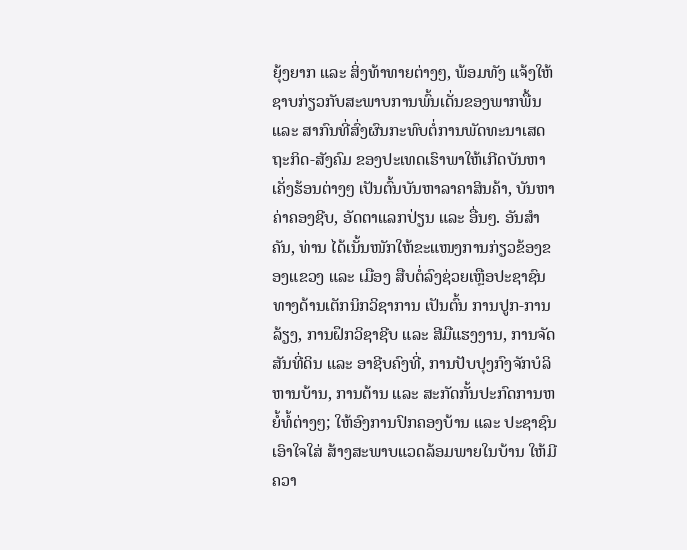ຍຸ້ງຍາກ ແລະ ສິ່ງທ້າທາຍຕ່າງໆ, ພ້ອມທັງ ແຈ້ງໃຫ້ຊາບກ່ຽວກັບສະພາບການພົ້ນເດັ່ນຂອງພາກພື້ນ ແລະ ສາກົນທີ່ສົ່ງຜົນກະທົບຕໍ່ການພັດທະນາເສດຖະກິດ-ສັງຄົມ ຂອງປະເທດເຮົາພາໃຫ້ເກີດບັນຫາເຄັ່ງຮ້ອນຕ່າງໆ ເປັນຕົ້ນບັນຫາລາຄາສິນຄ້າ, ບັນຫາຄ່າຄອງຊີບ, ອັດຕາແລກປ່ຽນ ແລະ ອື່ນໆ. ອັນສຳຄັນ, ທ່ານ ໄດ້ເນັ້ນໜັກໃຫ້ຂະແໜງການກ່ຽວຂ້ອງຂອງແຂວງ ແລະ ເມືອງ ສືບຕໍ່ລົງຊ່ວຍເຫຼືອປະຊາຊົນ ທາງດ້ານເຕັກນິກວິຊາການ ເປັນຕົ້ນ ການປູກ-ການລ້ຽງ, ການຝຶກວິຊາຊີບ ແລະ ສີມືແຮງງານ, ການຈັດສັນທີ່ດິນ ແລະ ອາຊີບຄົງທີ່, ການປັບປຸງກົງຈັກບໍລິຫານບ້ານ, ການຕ້ານ ແລະ ສະກັດກັ້ນປະກົດການຫຍໍ້ທໍ້ຕ່າງໆ; ໃຫ້ອົງການປົກຄອງບ້ານ ແລະ ປະຊາຊົນ ເອົາໃຈໃສ່ ສ້າງສະພາບແວດລ້ອມພາຍໃນບ້ານ ໃຫ້ມີຄວາ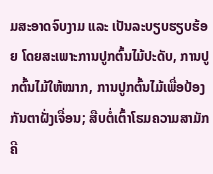ມສະອາດຈົບງາມ ແລະ ເປັນລະບຽບຮຽບຮ້ອຍ ໂດຍສະເພາະການປູກຕົ້ນໄມ້ປະດັບ, ການປູກຕົ້ນໄມ້ໃຫ້ໝາກ, ການປູກຕົ້ນໄມ້ເພື່ອປ້ອງກັນຕາຝັ່ງເຈື່ອນ; ສືບຕໍ່ເຕົ້າໂຮມຄວາມສາມັກຄີ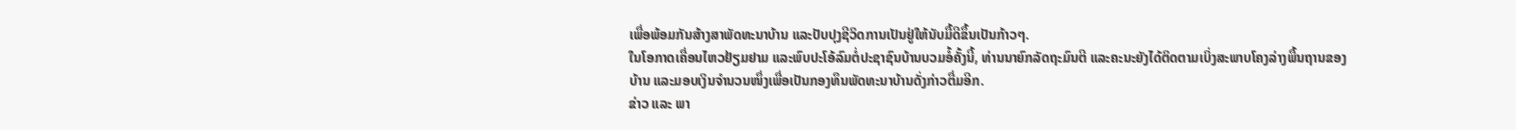ເພື່ອພ້ອມກັນສ້າງສາພັດທະນາບ້ານ ແລະປັບປຸງຊີວິດການເປັນຢູ່ໃຫ້ນັບມື້ດີຂຶ້ນເປັນກ້າວໆ.
ໃນໂອກາດເຄື່ອນໄຫວຢ້ຽມຢາມ ແລະພົບປະໂອ້ລົມຕໍ່ປະຊາຊົນບ້ານບວມອໍ້ຄັ້ງນີ້, ທ່ານນາຍົກລັດຖະມົນຕີ ແລະຄະນະຍັງໄດ້ຕິດຕາມເບິ່ງສະພາບໂຄງລ່າງພື້ນຖານຂອງບ້ານ ແລະມອບເງິນຈຳນວນໜຶ່ງເພື່ອເປັນກອງທຶນພັດທະນາບ້ານດັ່ງກ່າວຕື່ມອີກ.
ຂ່າວ ແລະ ພາ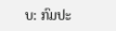ບ: ກົມປະ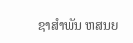ຊາສຳພັນ ຫສນຍ